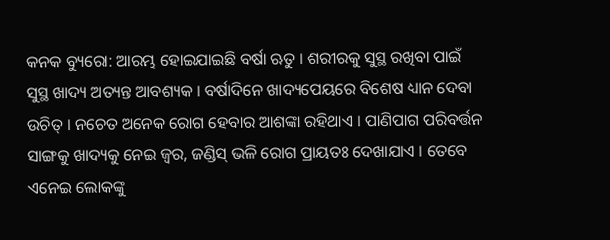କନକ ବ୍ୟୁରୋ: ଆରମ୍ଭ ହୋଇଯାଇଛି ବର୍ଷା ଋତୁ । ଶରୀରକୁ ସୁସ୍ଥ ରଖିବା ପାଇଁ ସୁସ୍ଥ ଖାଦ୍ୟ ଅତ୍ୟନ୍ତ ଆବଶ୍ୟକ । ବର୍ଷାଦିନେ ଖାଦ୍ୟପେୟରେ ବିଶେଷ ଧ୍ୟାନ ଦେବା ଉଚିତ୍ । ନଚେତ ଅନେକ ରୋଗ ହେବାର ଆଶଙ୍କା ରହିଥାଏ । ପାଣିପାଗ ପରିବର୍ତ୍ତନ ସାଙ୍ଗକୁ ଖାଦ୍ୟକୁ ନେଇ ଜ୍ୱର, ଜଣ୍ଡିସ୍ ଭଳି ରୋଗ ପ୍ରାୟତଃ ଦେଖାଯାଏ । ତେବେ ଏନେଇ ଲୋକଙ୍କୁ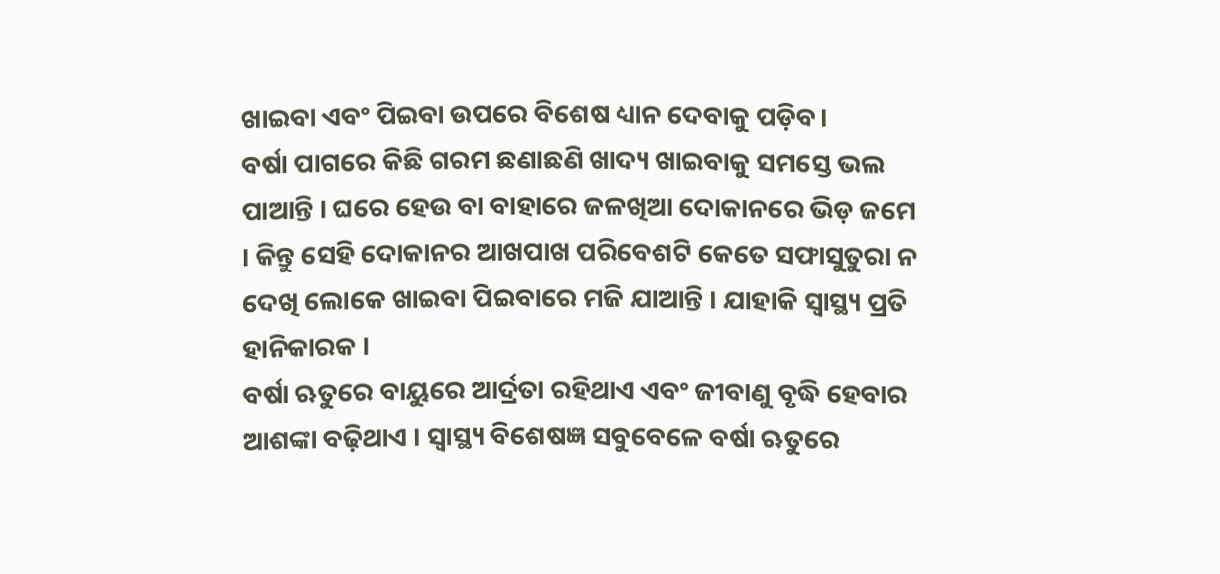ଖାଇବା ଏବଂ ପିଇବା ଉପରେ ବିଶେଷ ଧ୍ୟାନ ଦେବାକୁ ପଡ଼ିବ।
ବର୍ଷା ପାଗରେ କିଛି ଗରମ ଛଣାଛଣି ଖାଦ୍ୟ ଖାଇବାକୁ ସମସ୍ତେ ଭଲ ପାଆନ୍ତି । ଘରେ ହେଉ ବା ବାହାରେ ଜଳଖିଆ ଦୋକାନରେ ଭିଡ଼ ଜମେ । କିନ୍ତୁ ସେହି ଦୋକାନର ଆଖପାଖ ପରିବେଶଟି କେତେ ସଫାସୁତୁରା ନ ଦେଖି ଲୋକେ ଖାଇବା ପିଇବାରେ ମଜି ଯାଆନ୍ତି । ଯାହାକି ସ୍ୱାସ୍ଥ୍ୟ ପ୍ରତି ହାନିକାରକ ।
ବର୍ଷା ଋତୁରେ ବାୟୁରେ ଆର୍ଦ୍ରତା ରହିଥାଏ ଏବଂ ଜୀବାଣୁ ବୃଦ୍ଧି ହେବାର ଆଶଙ୍କା ବଢ଼ିଥାଏ । ସ୍ୱାସ୍ଥ୍ୟ ବିଶେଷଜ୍ଞ ସବୁବେଳେ ବର୍ଷା ଋତୁରେ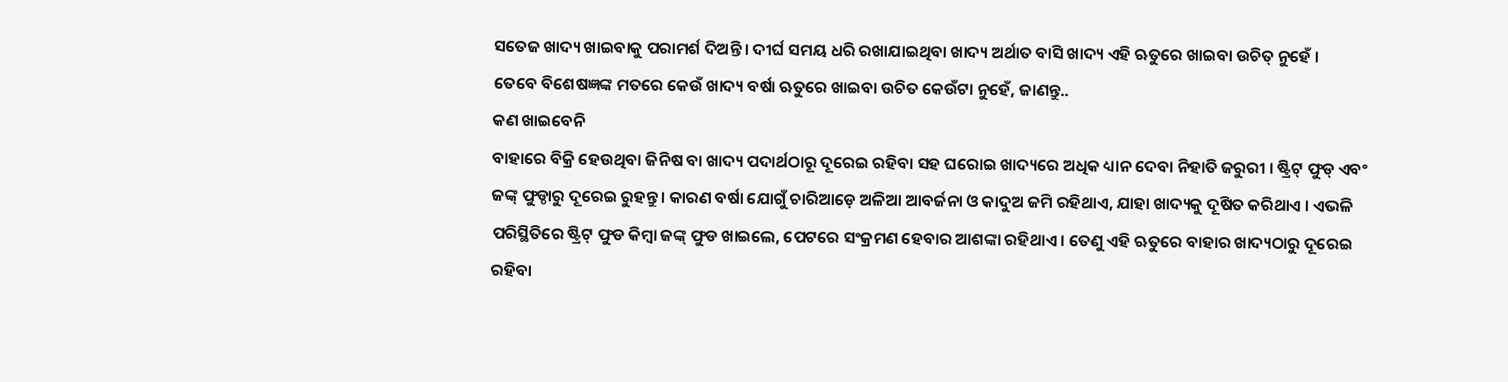ସତେଜ ଖାଦ୍ୟ ଖାଇବାକୁ ପରାମର୍ଶ ଦିଅନ୍ତି । ଦୀର୍ଘ ସମୟ ଧରି ରଖାଯାଇଥିବା ଖାଦ୍ୟ ଅର୍ଥାତ ବାସି ଖାଦ୍ୟ ଏହି ଋତୁରେ ଖାଇବା ଉଚିତ୍ ନୁହେଁ ।
ତେବେ ବିଶେଷଜ୍ଞଙ୍କ ମତରେ କେଉଁ ଖାଦ୍ୟ ବର୍ଷା ଋତୁରେ ଖାଇବା ଉଚିତ କେଉଁଟା ନୁହେଁ, ଜାଣନ୍ତୁ..
କଣ ଖାଇବେନି
ବାହାରେ ବିକ୍ରି ହେଉଥିବା ଜିନିଷ ବା ଖାଦ୍ୟ ପଦାର୍ଥଠାରୂ ଦୂରେଇ ରହିବା ସହ ଘରୋଇ ଖାଦ୍ୟରେ ଅଧିକ ଧ୍ୟାନ ଦେବା ନିହାତି ଜରୁରୀ । ଷ୍ଟ୍ରିଟ୍ ଫୁଡ୍ ଏବଂ ଜଙ୍କ୍ ଫୁଡ୍ଠାରୁ ଦୂରେଇ ରୁହନ୍ତୁ । କାରଣ ବର୍ଷା ଯୋଗୁଁ ଚାରିଆଡ଼େ ଅଳିଆ ଆବର୍ଜନା ଓ କାଦୁଅ ଜମି ରହିଥାଏ, ଯାହା ଖାଦ୍ୟକୁ ଦୂଷିତ କରିଥାଏ । ଏଭଳି ପରିସ୍ଥିତିରେ ଷ୍ଟ୍ରିଟ୍ ଫୁଡ କିମ୍ବା ଜଙ୍କ୍ ଫୁଡ ଖାଇଲେ, ପେଟରେ ସଂକ୍ରମଣ ହେବାର ଆଶଙ୍କା ରହିଥାଏ । ତେଣୁ ଏହି ଋତୁରେ ବାହାର ଖାଦ୍ୟଠାରୁ ଦୂରେଇ ରହିବା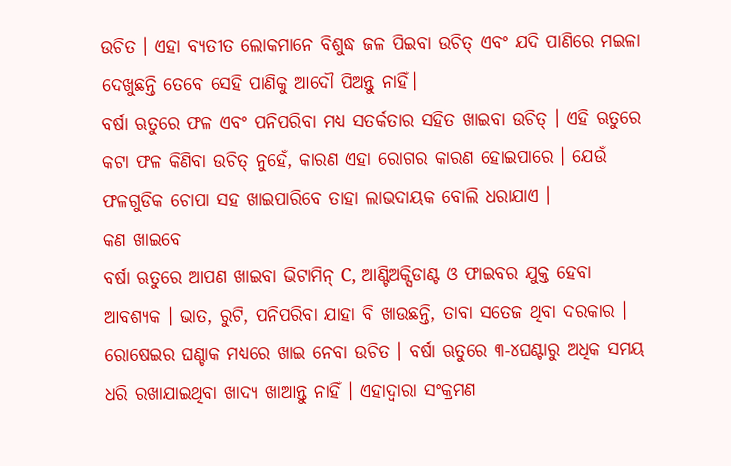ଉଚିତ । ଏହା ବ୍ୟତୀତ ଲୋକମାନେ ବିଶୁଦ୍ଧ ଜଳ ପିଇବା ଉଚିତ୍ ଏବଂ ଯଦି ପାଣିରେ ମଇଳା ଦେଖୁଛନ୍ତି ତେବେ ସେହି ପାଣିକୁ ଆଦୌ ପିଅନ୍ତୁ ନାହିଁ।
ବର୍ଷା ଋତୁରେ ଫଳ ଏବଂ ପନିପରିବା ମଧ୍ୟ ସତର୍କତାର ସହିତ ଖାଇବା ଉଚିତ୍ । ଏହି ଋତୁରେ କଟା ଫଳ କିଣିବା ଉଚିତ୍ ନୁହେଁ, କାରଣ ଏହା ରୋଗର କାରଣ ହୋଇପାରେ । ଯେଉଁ ଫଳଗୁଡିକ ଚୋପା ସହ ଖାଇପାରିବେ ତାହା ଲାଭଦାୟକ ବୋଲି ଧରାଯାଏ ।
କଣ ଖାଇବେ
ବର୍ଷା ଋତୁରେ ଆପଣ ଖାଇବା ଭିଟାମିନ୍ C, ଆଣ୍ଟିଅକ୍ସିଡାଣ୍ଟ ଓ ଫାଇବର ଯୁକ୍ତ ହେବା ଆବଶ୍ୟକ । ଭାତ, ରୁଟି, ପନିପରିବା ଯାହା ବି ଖାଉଛନ୍ତି, ତାବା ସତେଜ ଥିବା ଦରକାର । ରୋଷେଇର ଘଣ୍ଚାକ ମଧ୍ୟରେ ଖାଇ ନେବା ଉଚିତ । ବର୍ଷା ଋତୁରେ ୩-୪ଘଣ୍ଟାରୁ ଅଧିକ ସମୟ ଧରି ରଖାଯାଇଥିବା ଖାଦ୍ୟ ଖାଆନ୍ତୁ ନାହିଁ । ଏହାଦ୍ୱାରା ସଂକ୍ରମଣ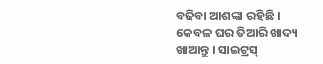ବଢିବା ଆଶଙ୍କା ରହିଛି । କେବଳ ଘର ତିଆରି ଖାଦ୍ୟ ଖାଆନ୍ତୁ । ସାଇଟ୍ରସ୍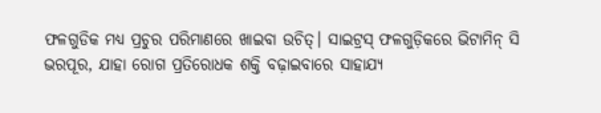ଫଳଗୁଡିକ ମଧ୍ୟ ପ୍ରଚୁର ପରିମାଣରେ ଖାଇବା ଉଚିତ୍। ସାଇଟ୍ରସ୍ ଫଳଗୁଡ଼ିକରେ ଭିଟାମିନ୍ ସି ଭରପୂର, ଯାହା ରୋଗ ପ୍ରତିରୋଧକ ଶକ୍ତି ବଢ଼ାଇବାରେ ସାହାଯ୍ୟ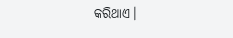କରିଥାଏ।